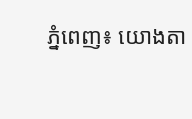ភ្នំពេញ៖ យោងតា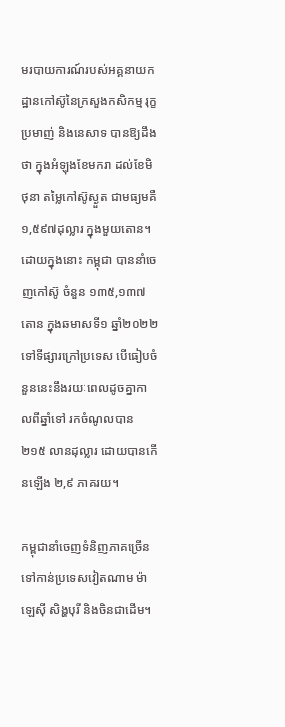មរបាយការណ៍របស់អគ្គនាយកដ្ឋានកៅស៊ូនៃក្រសួងកសិកម្ម រុក្ខប្រមាញ់ និងនេសាទ បានឱ្យដឹងថា ក្នុងអំឡុងខែមករា ដល់ខែមិថុនា តម្លៃកៅស៊ូស្ងួត ជាមធ្យមគឺ ១,៥៩៧ដុល្លារ ក្នុងមួយតោន។ ដោយក្នុងនោះ កម្ពុជា បាននាំចេញកៅស៊ូ ចំនួន ១៣៥,១៣៧ តោន ក្នុងឆមាសទី១ ឆ្នាំ២០២២ ទៅទីផ្សារក្រៅប្រទេស បើធៀបចំនួននេះនឹងរយៈពេលដូចគ្នាកាលពីឆ្នាំទៅ រកចំណូលបាន ២១៥ លានដុល្លារ ដោយបានកើនឡើង ២,៩ ភាគរយ។

កម្ពុជានាំចេញទំនិញភាគច្រើនទៅកាន់ប្រទេសវៀតណាម ម៉ាឡេស៊ី សិង្ហបុរី និងចិនជាដើម។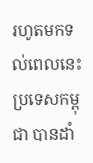រហូតមកទល់ពេលនេះ ប្រទេសកម្ពុជា បានដាំ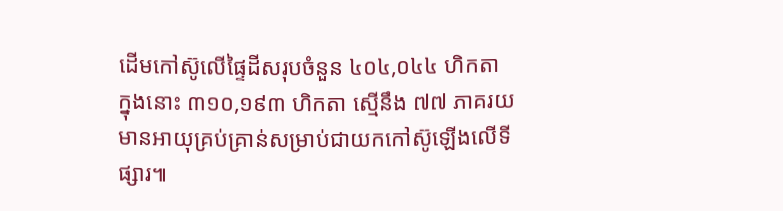ដើមកៅស៊ូលើផ្ទៃដីសរុបចំនួន ៤០៤,០៤៤ ហិកតា ក្នុងនោះ ៣១០,១៩៣ ហិកតា ស្មើនឹង ៧៧ ភាគរយ មានអាយុគ្រប់គ្រាន់សម្រាប់ជាយកកៅស៊ូឡើងលើទីផ្សារ៕